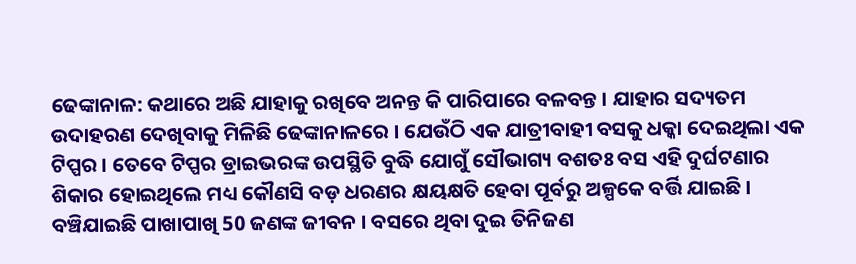ଢେଙ୍କାନାଳ: କଥାରେ ଅଛି ଯାହାକୁ ରଖିବେ ଅନନ୍ତ କି ପାରିପାରେ ବଳବନ୍ତ । ଯାହାର ସଦ୍ୟତମ ଉଦାହରଣ ଦେଖିବାକୁ ମିଳିଛି ଢେଙ୍କାନାଳରେ । ଯେଉଁଠି ଏକ ଯାତ୍ରୀବାହୀ ବସକୁ ଧକ୍କା ଦେଇଥିଲା ଏକ ଟିପ୍ପର । ତେବେ ଟିପ୍ପର ଡ୍ରାଇଭରଙ୍କ ଉପସ୍ଥିତି ବୁଦ୍ଧି ଯୋଗୁଁ ସୌଭାଗ୍ୟ ବଶତଃ ବସ ଏହି ଦୁର୍ଘଟଣାର ଶିକାର ହୋଇଥିଲେ ମଧ୍ୟ କୌଣସି ବଡ଼ ଧରଣର କ୍ଷୟକ୍ଷତି ହେବା ପୂର୍ବରୁ ଅଳ୍ପକେ ବର୍ତ୍ତି ଯାଇଛି । ବଞ୍ଚିଯାଇଛି ପାଖାପାଖି 50 ଜଣଙ୍କ ଜୀବନ । ବସରେ ଥିବା ଦୁଇ ତିନିଜଣ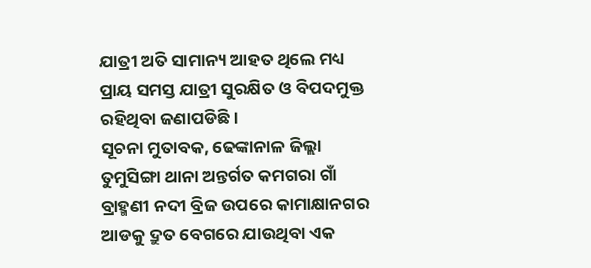ଯାତ୍ରୀ ଅତି ସାମାନ୍ୟ ଆହତ ଥିଲେ ମଧ୍ୟ ପ୍ରାୟ ସମସ୍ତ ଯାତ୍ରୀ ସୁରକ୍ଷିତ ଓ ବିପଦମୁକ୍ତ ରହିଥିବା ଜଣାପଡିଛି ।
ସୂଚନା ମୁତାବକ, ଢେଙ୍କାନାଳ ଜିଲ୍ଲା ତୁମୁସିଙ୍ଗା ଥାନା ଅନ୍ତର୍ଗତ କମଗରା ଗାଁ ବ୍ରାହ୍ମଣୀ ନଦୀ ବ୍ରିଜ ଉପରେ କାମାକ୍ଷାନଗର ଆଡକୁ ଦ୍ରୁତ ବେଗରେ ଯାଉଥିବା ଏକ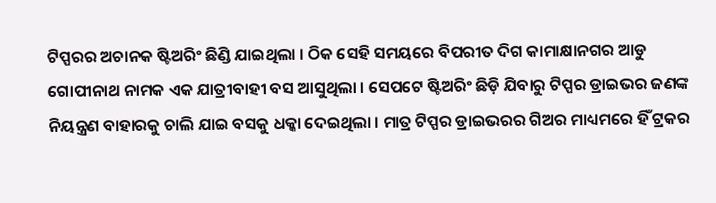ଟିପ୍ପରର ଅଚାନକ ଷ୍ଟିଅରିଂ ଛିଣ୍ଡି ଯାଇଥିଲା । ଠିକ ସେହି ସମୟରେ ବିପରୀତ ଦିଗ କାମାକ୍ଷାନଗର ଆଡୁ ଗୋପୀନାଥ ନାମକ ଏକ ଯାତ୍ରୀବାହୀ ବସ ଆସୁଥିଲା । ସେପଟେ ଷ୍ଟିଅରିଂ ଛିଡ଼ି ଯିବାରୁ ଟିପ୍ପର ଡ୍ରାଇଭର ଜଣଙ୍କ ନିୟନ୍ତ୍ରଣ ବାହାରକୁ ଚାଲି ଯାଇ ବସକୁ ଧକ୍କା ଦେଇଥିଲା । ମାତ୍ର ଟିପ୍ପର ଡ୍ରାଇଭରର ଗିଅର ମାଧ୍ୟମରେ ହିଁ ଟ୍ରକର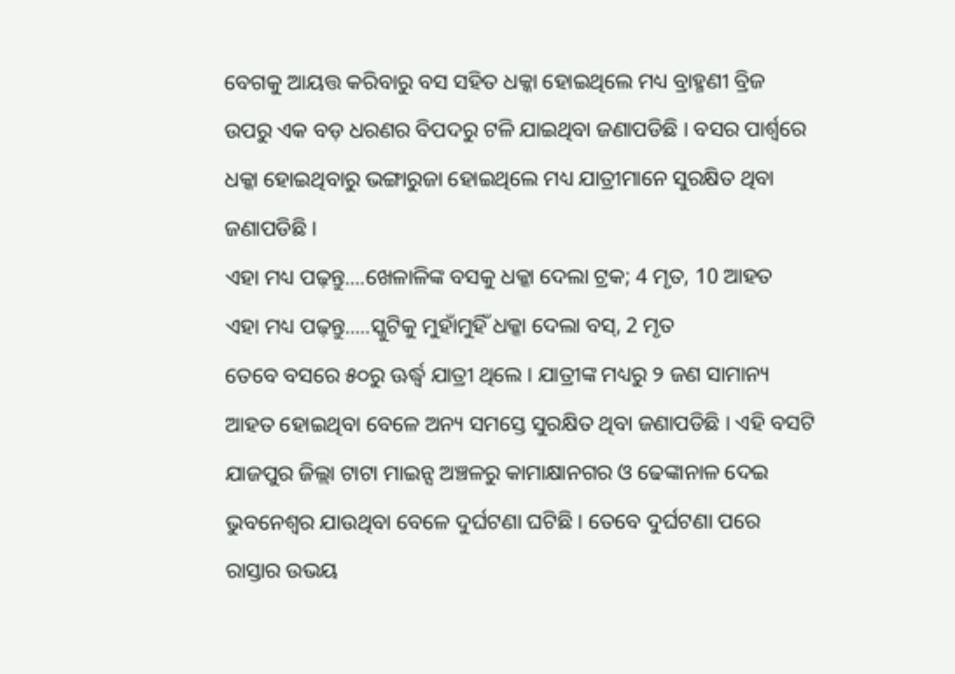ବେଗକୁ ଆୟତ୍ତ କରିବାରୁ ବସ ସହିତ ଧକ୍କା ହୋଇଥିଲେ ମଧ୍ୟ ବ୍ରାହ୍ମଣୀ ବ୍ରିଜ ଉପରୁ ଏକ ବଡ଼ ଧରଣର ବିପଦରୁ ଟଳି ଯାଇଥିବା ଜଣାପଡିଛି । ବସର ପାର୍ଶ୍ୱରେ ଧକ୍କା ହୋଇଥିବାରୁ ଭଙ୍ଗାରୁଜା ହୋଇଥିଲେ ମଧ୍ୟ ଯାତ୍ରୀମାନେ ସୁରକ୍ଷିତ ଥିବା ଜଣାପଡିଛି ।
ଏହା ମଧ୍ୟ ପଢ଼ନ୍ତୁ....ଖେଳାଳିଙ୍କ ବସକୁ ଧକ୍କା ଦେଲା ଟ୍ରକ; 4 ମୃତ, 10 ଆହତ
ଏହା ମଧ୍ୟ ପଢ଼ନ୍ତୁ.....ସ୍କୁଟିକୁ ମୁହାଁମୁହିଁ ଧକ୍କା ଦେଲା ବସ୍, 2 ମୃତ
ତେବେ ବସରେ ୫୦ରୁ ଊର୍ଦ୍ଧ୍ବ ଯାତ୍ରୀ ଥିଲେ । ଯାତ୍ରୀଙ୍କ ମଧ୍ୟରୁ ୨ ଜଣ ସାମାନ୍ୟ ଆହତ ହୋଇଥିବା ବେଳେ ଅନ୍ୟ ସମସ୍ତେ ସୁରକ୍ଷିତ ଥିବା ଜଣାପଡିଛି । ଏହି ବସଟି ଯାଜପୁର ଜିଲ୍ଲା ଟାଟା ମାଇନ୍ସ ଅଞ୍ଚଳରୁ କାମାକ୍ଷାନଗର ଓ ଢେଙ୍କାନାଳ ଦେଇ ଭୁବନେଶ୍ୱର ଯାଉଥିବା ବେଳେ ଦୁର୍ଘଟଣା ଘଟିଛି । ତେବେ ଦୁର୍ଘଟଣା ପରେ ରାସ୍ତାର ଉଭୟ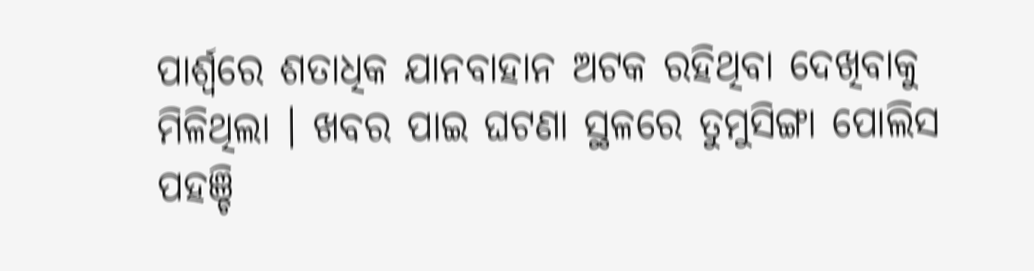ପାର୍ଶ୍ୱରେ ଶତାଧିକ ଯାନବାହାନ ଅଟକ ରହିଥିବା ଦେଖିବାକୁ ମିଳିଥିଲା । ଖବର ପାଇ ଘଟଣା ସ୍ଥଳରେ ତୁମୁସିଙ୍ଗା ପୋଲିସ ପହଞ୍ଚି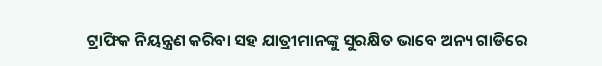ଟ୍ରାଫିକ ନିୟନ୍ତ୍ରଣ କରିବା ସହ ଯାତ୍ରୀମାନଙ୍କୁ ସୁରକ୍ଷିତ ଭାବେ ଅନ୍ୟ ଗାଡିରେ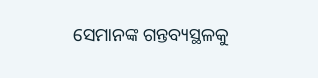ସେମାନଙ୍କ ଗନ୍ତବ୍ୟସ୍ଥଳକୁ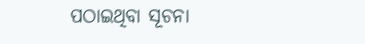ପଠାଇଥିବା ସୂଚନା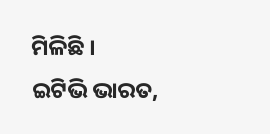ମିଳିଛି ।
ଇଟିଭି ଭାରତ,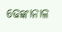ଢେଙ୍କାନାଳ